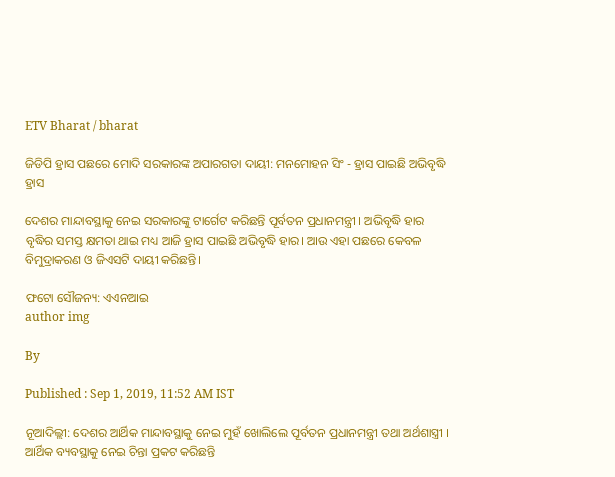ETV Bharat / bharat

ଜିଡିପି ହ୍ରାସ ପଛରେ ମୋଦି ସରକାରଙ୍କ ଅପାରଗତା ଦାୟୀ: ମନମୋହନ ସିଂ - ହ୍ରାସ ପାଇଛି ଅଭିବୃଦ୍ଧି ହ୍ରାସ

ଦେଶର ମାନ୍ଦାବସ୍ଥାକୁ ନେଇ ସରକାରଙ୍କୁ ଟାର୍ଗେଟ କରିଛନ୍ତି ପୂର୍ବତନ ପ୍ରଧାନମନ୍ତ୍ରୀ । ଅଭିବୃଦ୍ଧି ହାର ବୃଦ୍ଧିର ସମସ୍ତ କ୍ଷମତା ଥାଇ ମଧ୍ୟ ଆଜି ହ୍ରାସ ପାଇଛି ଅଭିବୃଦ୍ଧି ହାର। ଆଉ ଏହା ପଛରେ କେବଳ ବିମୁଦ୍ରାକରଣ ଓ ଜିଏସଟି ଦାୟୀ କରିଛନ୍ତି।

ଫଟୋ ସୌଜନ୍ୟ: ଏଏନଆଇ
author img

By

Published : Sep 1, 2019, 11:52 AM IST

ନୂଆଦିଲ୍ଲୀ: ଦେଶର ଆର୍ଥିକ ମାନ୍ଦାବସ୍ଥାକୁ ନେଇ ମୁହଁ ଖୋଲିଲେ ପୂର୍ବତନ ପ୍ରଧାନମନ୍ତ୍ରୀ ତଥା ଅର୍ଥଶାସ୍ତ୍ରୀ । ଆର୍ଥିକ ବ୍ୟବସ୍ଥାକୁ ନେଇ ଚିନ୍ତା ପ୍ରକଟ କରିଛନ୍ତି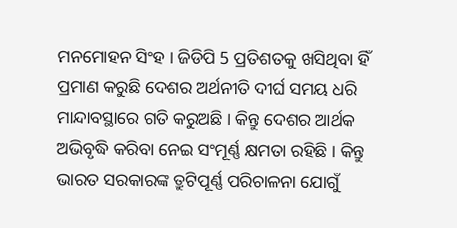ମନମୋହନ ସିଂହ । ଜିଡିପି 5 ପ୍ରତିଶତକୁ ଖସିଥିବା ହିଁ ପ୍ରମାଣ କରୁଛି ଦେଶର ଅର୍ଥନୀତି ଦୀର୍ଘ ସମୟ ଧରି ମାନ୍ଦାବସ୍ଥାରେ ଗତି କରୁଅଛି । କିନ୍ତୁ ଦେଶର ଆର୍ଥକ ଅଭିବୃଦ୍ଧି କରିବା ନେଇ ସଂମୂର୍ଣ୍ଣ କ୍ଷମତା ରହିଛି । କିନ୍ତୁ ଭାରତ ସରକାରଙ୍କ ତ୍ରୁଟିପୂର୍ଣ୍ଣ ପରିଚାଳନା ଯୋଗୁଁ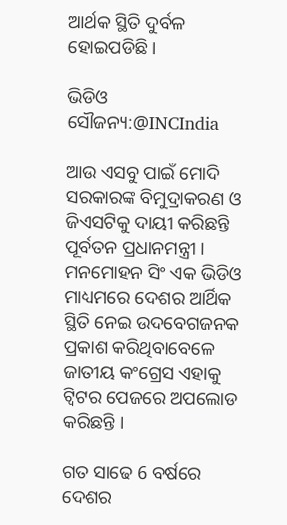ଆର୍ଥକ ସ୍ଥିତି ଦୁର୍ବଳ ହୋଇପଡିଛି ।

ଭିଡିଓ ସୌଜନ୍ୟ:@INCIndia

ଆଉ ଏସବୁ ପାଇଁ ମୋଦି ସରକାରଙ୍କ ବିମୁଦ୍ରାକରଣ ଓ ଜିଏସଟିକୁ ଦାୟୀ କରିଛନ୍ତି ପୂର୍ବତନ ପ୍ରଧାନମନ୍ତ୍ରୀ । ମନମୋହନ ସିଂ ଏକ ଭିଡିଓ ମାଧ୍ୟମରେ ଦେଶର ଆର୍ଥିକ ସ୍ଥିତି ନେଇ ଉଦବେଗଜନକ ପ୍ରକାଶ କରିଥିବାବେଳେ ଜାତୀୟ କଂଗ୍ରେସ ଏହାକୁ ଟ୍ବିଟର ପେଜରେ ଅପଲୋଡ କରିଛନ୍ତି ।

ଗତ ସାଢେ 6 ବର୍ଷରେ ଦେଶର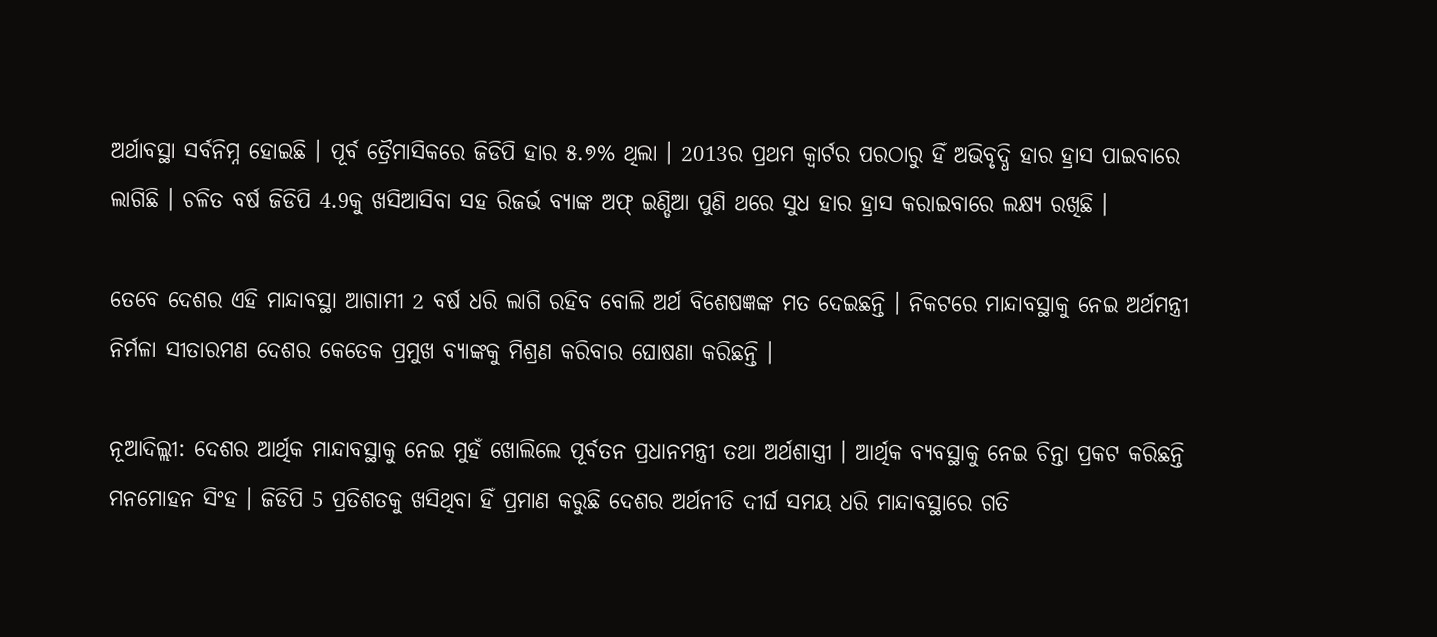ଅର୍ଥାବସ୍ଥା ସର୍ବନିମ୍ନ ହୋଇଛି । ପୂର୍ବ ତ୍ରୈମାସିକରେ ଜିଡିପି ହାର ୫.୭% ଥିଲା । 2013ର ପ୍ରଥମ କ୍ବାର୍ଟର ପରଠାରୁ ହିଁ ଅଭିବୃଦ୍ଧି ହାର ହ୍ରାସ ପାଇବାରେ ଲାଗିଛି । ଚଳିତ ବର୍ଷ ଜିଡିପି 4.9କୁ ଖସିଆସିବା ସହ ରିଜର୍ଭ ବ୍ୟାଙ୍କ ଅଫ୍‌ ଇଣ୍ଡିଆ ପୁଣି ଥରେ ସୁଧ ହାର ହ୍ରାସ କରାଇବାରେ ଲକ୍ଷ୍ୟ ରଖିଛି ।

ତେବେ ଦେଶର ଏହି ମାନ୍ଦାବସ୍ଥା ଆଗାମୀ 2 ବର୍ଷ ଧରି ଲାଗି ରହିବ ବୋଲି ଅର୍ଥ ବିଶେଷଜ୍ଞଙ୍କ ମତ ଦେଇଛନ୍ତି । ନିକଟରେ ମାନ୍ଦାବସ୍ଥାକୁ ନେଇ ଅର୍ଥମନ୍ତ୍ରୀ ନିର୍ମଳା ସୀତାରମଣ ଦେଶର କେତେକ ପ୍ରମୁଖ ବ୍ୟାଙ୍କକୁ ମିଶ୍ରଣ କରିବାର ଘୋଷଣା କରିଛନ୍ତି ।

ନୂଆଦିଲ୍ଲୀ: ଦେଶର ଆର୍ଥିକ ମାନ୍ଦାବସ୍ଥାକୁ ନେଇ ମୁହଁ ଖୋଲିଲେ ପୂର୍ବତନ ପ୍ରଧାନମନ୍ତ୍ରୀ ତଥା ଅର୍ଥଶାସ୍ତ୍ରୀ । ଆର୍ଥିକ ବ୍ୟବସ୍ଥାକୁ ନେଇ ଚିନ୍ତା ପ୍ରକଟ କରିଛନ୍ତି ମନମୋହନ ସିଂହ । ଜିଡିପି 5 ପ୍ରତିଶତକୁ ଖସିଥିବା ହିଁ ପ୍ରମାଣ କରୁଛି ଦେଶର ଅର୍ଥନୀତି ଦୀର୍ଘ ସମୟ ଧରି ମାନ୍ଦାବସ୍ଥାରେ ଗତି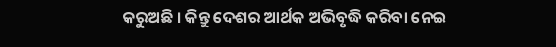କରୁଅଛି । କିନ୍ତୁ ଦେଶର ଆର୍ଥକ ଅଭିବୃଦ୍ଧି କରିବା ନେଇ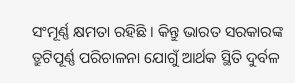ସଂମୂର୍ଣ୍ଣ କ୍ଷମତା ରହିଛି । କିନ୍ତୁ ଭାରତ ସରକାରଙ୍କ ତ୍ରୁଟିପୂର୍ଣ୍ଣ ପରିଚାଳନା ଯୋଗୁଁ ଆର୍ଥକ ସ୍ଥିତି ଦୁର୍ବଳ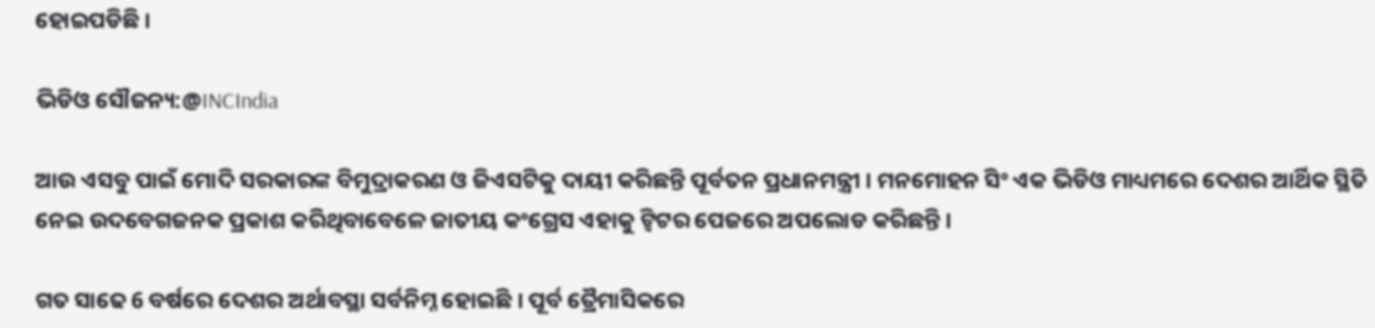ହୋଇପଡିଛି ।

ଭିଡିଓ ସୌଜନ୍ୟ:@INCIndia

ଆଉ ଏସବୁ ପାଇଁ ମୋଦି ସରକାରଙ୍କ ବିମୁଦ୍ରାକରଣ ଓ ଜିଏସଟିକୁ ଦାୟୀ କରିଛନ୍ତି ପୂର୍ବତନ ପ୍ରଧାନମନ୍ତ୍ରୀ । ମନମୋହନ ସିଂ ଏକ ଭିଡିଓ ମାଧ୍ୟମରେ ଦେଶର ଆର୍ଥିକ ସ୍ଥିତି ନେଇ ଉଦବେଗଜନକ ପ୍ରକାଶ କରିଥିବାବେଳେ ଜାତୀୟ କଂଗ୍ରେସ ଏହାକୁ ଟ୍ବିଟର ପେଜରେ ଅପଲୋଡ କରିଛନ୍ତି ।

ଗତ ସାଢେ 6 ବର୍ଷରେ ଦେଶର ଅର୍ଥାବସ୍ଥା ସର୍ବନିମ୍ନ ହୋଇଛି । ପୂର୍ବ ତ୍ରୈମାସିକରେ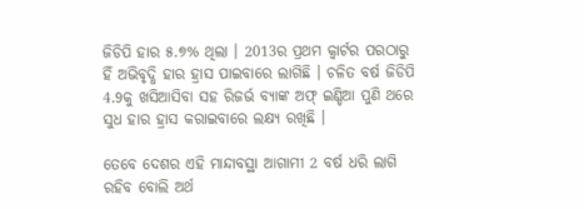ଜିଡିପି ହାର ୫.୭% ଥିଲା । 2013ର ପ୍ରଥମ କ୍ବାର୍ଟର ପରଠାରୁ ହିଁ ଅଭିବୃଦ୍ଧି ହାର ହ୍ରାସ ପାଇବାରେ ଲାଗିଛି । ଚଳିତ ବର୍ଷ ଜିଡିପି 4.9କୁ ଖସିଆସିବା ସହ ରିଜର୍ଭ ବ୍ୟାଙ୍କ ଅଫ୍‌ ଇଣ୍ଡିଆ ପୁଣି ଥରେ ସୁଧ ହାର ହ୍ରାସ କରାଇବାରେ ଲକ୍ଷ୍ୟ ରଖିଛି ।

ତେବେ ଦେଶର ଏହି ମାନ୍ଦାବସ୍ଥା ଆଗାମୀ 2 ବର୍ଷ ଧରି ଲାଗି ରହିବ ବୋଲି ଅର୍ଥ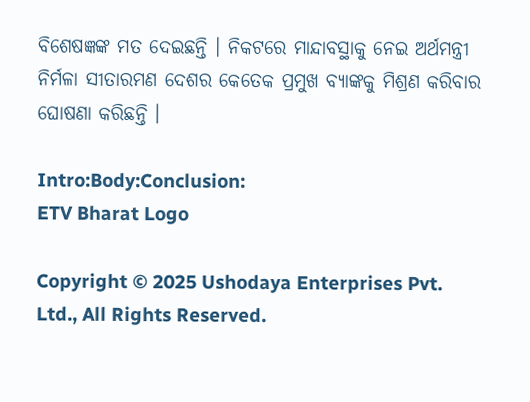ବିଶେଷଜ୍ଞଙ୍କ ମତ ଦେଇଛନ୍ତି । ନିକଟରେ ମାନ୍ଦାବସ୍ଥାକୁ ନେଇ ଅର୍ଥମନ୍ତ୍ରୀ ନିର୍ମଳା ସୀତାରମଣ ଦେଶର କେତେକ ପ୍ରମୁଖ ବ୍ୟାଙ୍କକୁ ମିଶ୍ରଣ କରିବାର ଘୋଷଣା କରିଛନ୍ତି ।

Intro:Body:Conclusion:
ETV Bharat Logo

Copyright © 2025 Ushodaya Enterprises Pvt. Ltd., All Rights Reserved.